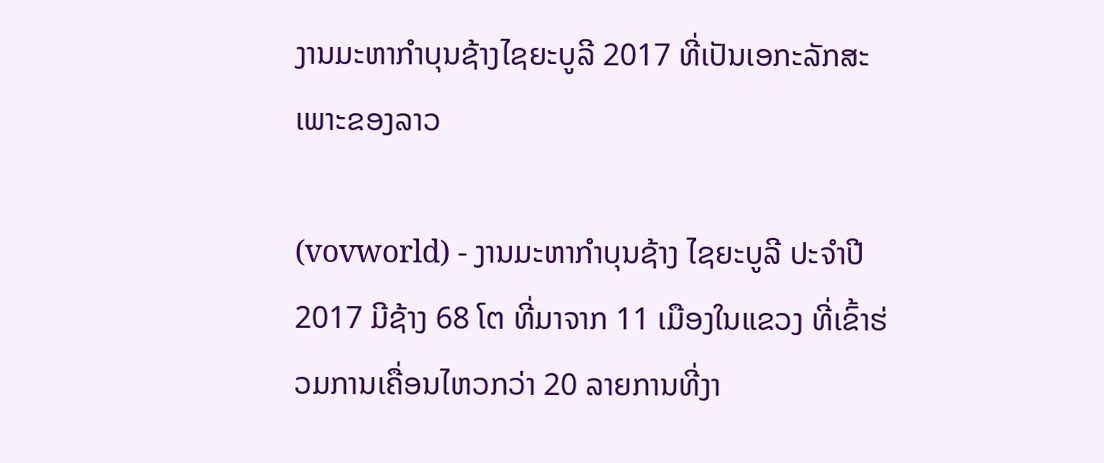ງານມະຫາກຳບຸນຊ້າງໄຊຍະບູລີ 2017 ທີ່ເປັນເອກະລັກສະເພາະຂອງລາວ

(vovworld) - ງານມະຫາກຳບຸນຊ້າງ ໄຊຍະບູລີ ປະຈຳປີ 2017 ມີຊ້າງ 68 ໂຕ ທີ່ມາຈາກ 11 ເມືອງໃນແຂວງ ທີ່ເຂົ້າຮ່ວມການເຄື່ອນໄຫວກວ່າ 20 ລາຍການທີ່ງາ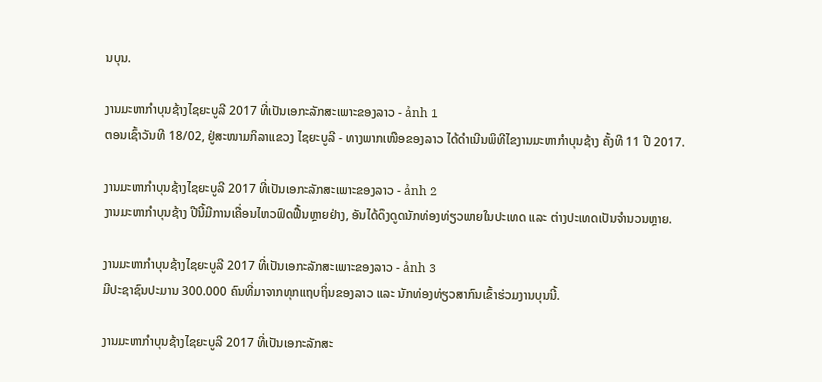ນບຸນ.

ງານມະຫາກຳບຸນຊ້າງໄຊຍະບູລີ 2017 ທີ່ເປັນເອກະລັກສະເພາະຂອງລາວ - ảnh 1
ຕອນເຊົ້າວັນທີ 18/02, ຢູ່ສະໜາມກິລາແຂວງ ໄຊຍະບູລີ - ທາງພາກເໜືອຂອງລາວ ໄດ້ດຳເນີນພິທີໄຂງານມະຫາກຳບຸນຊ້າງ ຄັ້ງທີ 11 ປີ 2017.

ງານມະຫາກຳບຸນຊ້າງໄຊຍະບູລີ 2017 ທີ່ເປັນເອກະລັກສະເພາະຂອງລາວ - ảnh 2
ງານມະຫາກຳບຸນຊ້າງ ປີນີ້ມີການເຄື່ອນໄຫວຟົດຟື້ນຫຼາຍຢ່າງ, ອັນໄດ້ດຶງດູດນັກທ່ອງທ່ຽວພາຍໃນປະເທດ ແລະ ຕ່າງປະເທດເປັນຈຳນວນຫຼາຍ.

ງານມະຫາກຳບຸນຊ້າງໄຊຍະບູລີ 2017 ທີ່ເປັນເອກະລັກສະເພາະຂອງລາວ - ảnh 3
ມີປະຊາຊົນປະມານ 300.000 ຄົນທີ່ມາຈາກທຸກແຖບຖິ່ນຂອງລາວ ແລະ ນັກທ່ອງທ່ຽວສາກົນເຂົ້າຮ່ວມງານບຸນນີ້.

ງານມະຫາກຳບຸນຊ້າງໄຊຍະບູລີ 2017 ທີ່ເປັນເອກະລັກສະ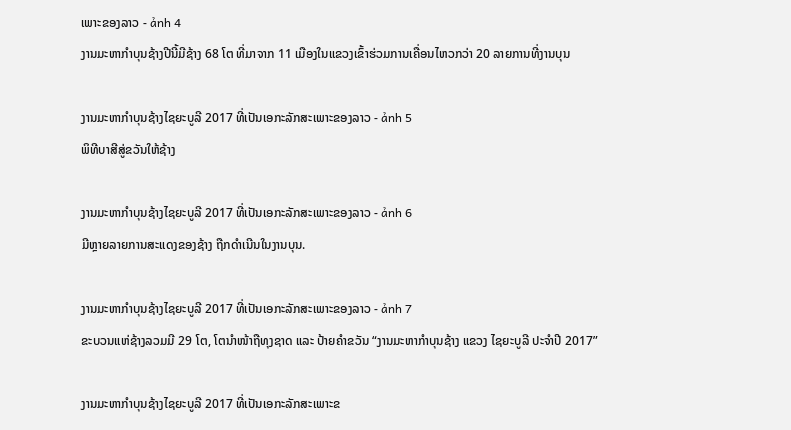ເພາະຂອງລາວ - ảnh 4
ງານມະຫາກຳບຸນຊ້າງປີນີ້ມີຊ້າງ 68 ໂຕ ທີ່ມາຈາກ 11 ເມືອງໃນແຂວງເຂົ້າຮ່ວມການເຄື່ອນໄຫວກວ່າ 20 ລາຍການທີ່ງານບຸນ

ງານມະຫາກຳບຸນຊ້າງໄຊຍະບູລີ 2017 ທີ່ເປັນເອກະລັກສະເພາະຂອງລາວ - ảnh 5
ພິທີບາສີສູ່ຂວັນໃຫ້ຊ້າງ

ງານມະຫາກຳບຸນຊ້າງໄຊຍະບູລີ 2017 ທີ່ເປັນເອກະລັກສະເພາະຂອງລາວ - ảnh 6
ມີຫຼາຍລາຍການສະແດງຂອງຊ້າງ ຖືກດຳເນີນໃນງານບຸນ.

ງານມະຫາກຳບຸນຊ້າງໄຊຍະບູລີ 2017 ທີ່ເປັນເອກະລັກສະເພາະຂອງລາວ - ảnh 7
ຂະບວນແຫ່ຊ້າງລວມມີ 29 ໂຕ, ໂຕນຳໜ້າຖືທຸງຊາດ ແລະ ປ້າຍຄຳຂວັນ “ງານມະຫາກຳບຸນຊ້າງ ແຂວງ ໄຊຍະບູລີ ປະຈຳປີ 2017”

ງານມະຫາກຳບຸນຊ້າງໄຊຍະບູລີ 2017 ທີ່ເປັນເອກະລັກສະເພາະຂ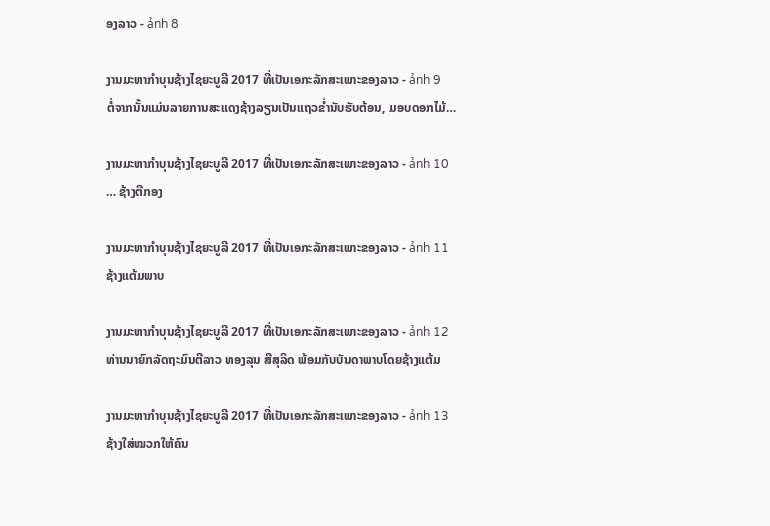ອງລາວ - ảnh 8

ງານມະຫາກຳບຸນຊ້າງໄຊຍະບູລີ 2017 ທີ່ເປັນເອກະລັກສະເພາະຂອງລາວ - ảnh 9
ຕໍ່ຈາກນັ້ນແມ່ນລາຍການສະແດງຊ້າງລຽນເປັນແຖວຂໍ່ານັບຮັບຕ້ອນ, ມອບດອກໄມ້…

ງານມະຫາກຳບຸນຊ້າງໄຊຍະບູລີ 2017 ທີ່ເປັນເອກະລັກສະເພາະຂອງລາວ - ảnh 10
… ຊ້າງຕີກອງ

ງານມະຫາກຳບຸນຊ້າງໄຊຍະບູລີ 2017 ທີ່ເປັນເອກະລັກສະເພາະຂອງລາວ - ảnh 11
ຊ້າງແຕ້ມພາບ

ງານມະຫາກຳບຸນຊ້າງໄຊຍະບູລີ 2017 ທີ່ເປັນເອກະລັກສະເພາະຂອງລາວ - ảnh 12
ທ່ານນາຍົກລັດຖະມົນຕີລາວ ທອງລຸນ ສີສຸລິດ ພ້ອມກັບບັນດາພາບໂດຍຊ້າງແຕ້ມ

ງານມະຫາກຳບຸນຊ້າງໄຊຍະບູລີ 2017 ທີ່ເປັນເອກະລັກສະເພາະຂອງລາວ - ảnh 13
ຊ້າງໃສ່ໝວກໃຫ້ຄົນ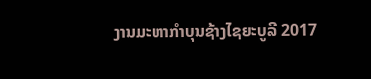ງານມະຫາກຳບຸນຊ້າງໄຊຍະບູລີ 2017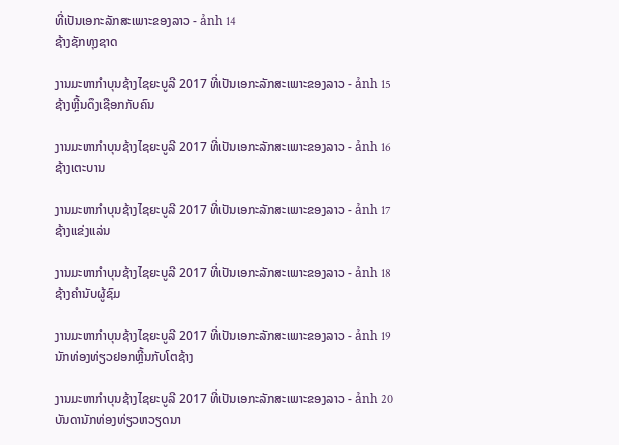ທີ່ເປັນເອກະລັກສະເພາະຂອງລາວ - ảnh 14
ຊ້າງຊັກທຸງຊາດ

ງານມະຫາກຳບຸນຊ້າງໄຊຍະບູລີ 2017 ທີ່ເປັນເອກະລັກສະເພາະຂອງລາວ - ảnh 15
ຊ້າງຫຼີ້ນດຶງເຊືອກກັບຄົນ

ງານມະຫາກຳບຸນຊ້າງໄຊຍະບູລີ 2017 ທີ່ເປັນເອກະລັກສະເພາະຂອງລາວ - ảnh 16
ຊ້າງເຕະບານ

ງານມະຫາກຳບຸນຊ້າງໄຊຍະບູລີ 2017 ທີ່ເປັນເອກະລັກສະເພາະຂອງລາວ - ảnh 17
ຊ້າງແຂ່ງແລ່ນ

ງານມະຫາກຳບຸນຊ້າງໄຊຍະບູລີ 2017 ທີ່ເປັນເອກະລັກສະເພາະຂອງລາວ - ảnh 18
ຊ້າງຄຳນັບຜູ້ຊົມ

ງານມະຫາກຳບຸນຊ້າງໄຊຍະບູລີ 2017 ທີ່ເປັນເອກະລັກສະເພາະຂອງລາວ - ảnh 19
ນັກທ່ອງທ່ຽວຢອກຫຼີ້ນກັບໂຕຊ້າງ

ງານມະຫາກຳບຸນຊ້າງໄຊຍະບູລີ 2017 ທີ່ເປັນເອກະລັກສະເພາະຂອງລາວ - ảnh 20
ບັນດານັກທ່ອງທ່ຽວຫວຽດນາ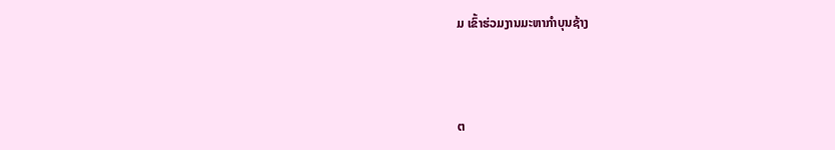ມ ເຂົ້າຮ່ວມງານມະຫາກຳບຸນຊ້າງ



ຕ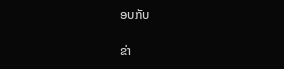ອບກັບ

ຂ່າ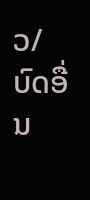ວ/ບົດອື່ນ